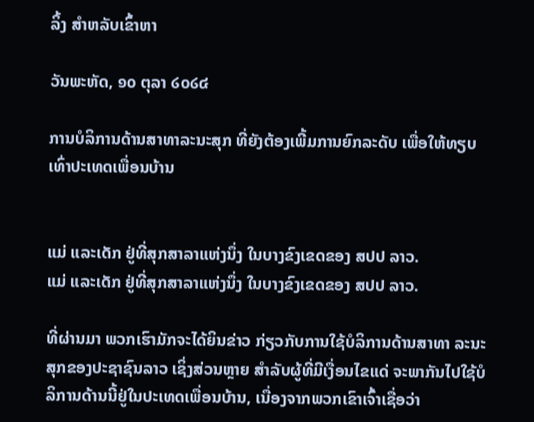ລິ້ງ ສຳຫລັບເຂົ້າຫາ

ວັນພະຫັດ, ໑໐ ຕຸລາ ໒໐໒໔

ການບໍລິການດ້ານສາທາລະນະສຸກ ທີ່ຍັງຕ້ອງເພີ້ມການຍົກລະດັບ ເພື່ອໃຫ້ທຽບເທົ່າປະເທດເພື່ອນບ້ານ


ແມ່ ແລະເດັກ ຢູ່ທີ່ສຸກສາລາແຫ່ງນຶ່ງ ໃນບາງຂົງເຂດຂອງ ສປປ ລາວ.
ແມ່ ແລະເດັກ ຢູ່ທີ່ສຸກສາລາແຫ່ງນຶ່ງ ໃນບາງຂົງເຂດຂອງ ສປປ ລາວ.

ທີ່ຜ່ານມາ ພວກເຮົາມັກຈະໄດ້ຍິນຂ່າວ ກ່ຽວກັບການໃຊ້ບໍລິການດ້ານສາທາ ລະນະສຸກຂອງປະຊາຊົນລາວ ເຊິ່ງສ່ວນຫຼາຍ ສໍາລັບຜູ້ທີ່ມີເງື່ອນໄຂແດ່ ຈະພາກັນໄປໃຊ້ບໍລິການດ້ານນີ້ຢູ່ໃນປະເທດເພື່ອນບ້ານ, ເນື່ອງຈາກພວກເຂົາເຈົ້າເຊື່ອວ່າ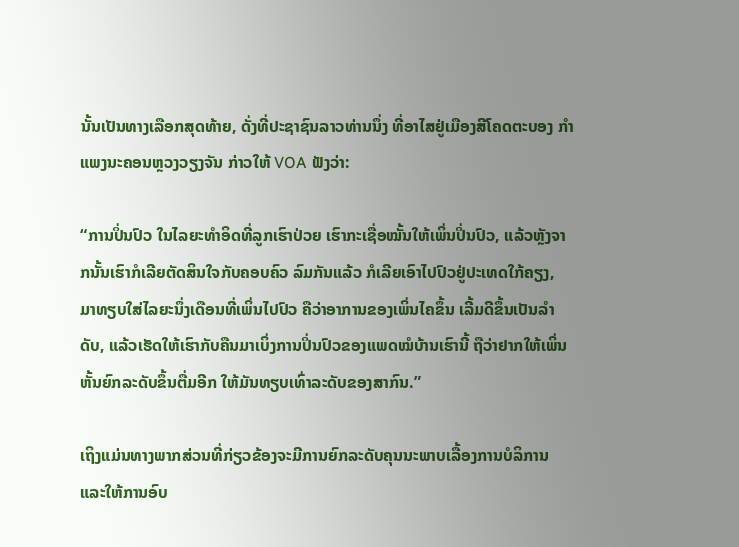ນັ້ນເປັນທາງເລືອກສຸດທ້າຍ, ດັ່ງທີ່ປະຊາຊົນລາວທ່ານນຶ່ງ ທີ່ອາໄສຢູ່ເມືອງສີໂຄດຕະບອງ ກໍາແພງນະຄອນຫຼວງວຽງຈັນ ກ່າວໃຫ້ VOA ຟັງວ່າ:

“ການປິ່ນປົວ ໃນໄລຍະທໍາອິດທີ່ລູກເຮົາປ່ວຍ ເຮົາກະເຊື່ອໝັ້ນໃຫ້ເພິ່ນປິ່ນປົວ, ແລ້ວຫຼັງຈາກນັ້ນເຮົາກໍເລີຍຕັດສິນໃຈກັບຄອບຄົວ ລົມກັນແລ້ວ ກໍເລີຍເອົາໄປປົວຢູ່ປະເທດໃກ້ຄຽງ, ມາທຽບໃສ່ໄລຍະນຶ່ງເດືອນທີ່ເພິ່ນໄປປົວ ຄືວ່າອາການຂອງເພິ່ນໄຄຂຶ້ນ ເລີ້ມດີຂຶ້ນເປັນລໍາດັບ, ແລ້ວເຮັດໃຫ້ເຮົາກັບຄືນມາເບິ່ງການປິ່ນປົວຂອງແພດໝໍບ້ານເຮົານີ້ ຖືວ່າຢາກໃຫ້ເພິ່ນຫັ້ນຍົກລະດັບຂຶ້ນຕື່ມອີກ ໃຫ້ມັນທຽບເທົ່າລະດັບຂອງສາກົນ.”

ເຖິງແມ່ນທາງພາກສ່ວນທີ່ກ່ຽວຂ້ອງຈະມີການຍົກລະດັບຄຸນນະພາບເລື້ອງການບໍລິການ ແລະໃຫ້ການອົບ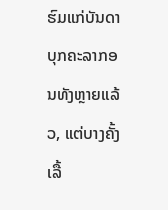ຮົມແກ່ບັນດາບຸກຄະລາກອນທັງຫຼາຍແລ້ວ, ແຕ່ບາງຄັ້ງ ເລື້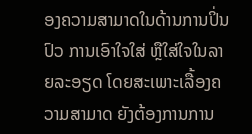ອງຄວາມສາມາດໃນດ້ານການປິ່ນປົວ ການເອົາໃຈໃສ່ ຫຼືໃສ່ໃຈໃນລາຍລະອຽດ ໂດຍສະເພາະເລື້ອງຄວາມສາມາດ ຍັງຕ້ອງການການ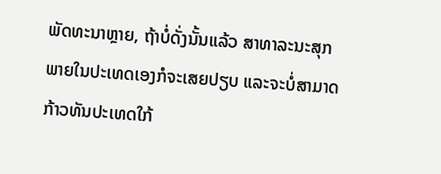ພັດທະນາຫຼາຍ, ຖ້າບໍ່ດັ່ງນັ້ນແລ້ວ ສາທາລະນະສຸກພາຍໃນປະເທດເອງກໍຈະເສຍປຽບ ແລະຈະບໍ່ສາມາດກ້າວທັນປະເທດໃກ້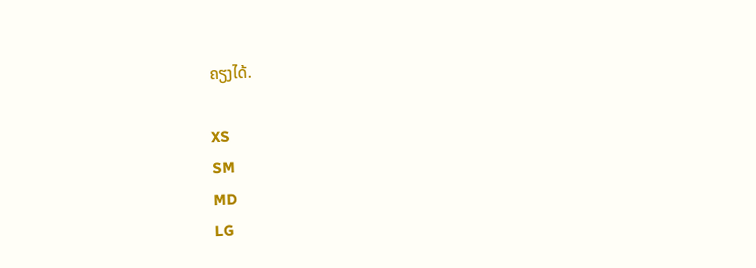ຄຽງໄດ້.

XS
SM
MD
LG